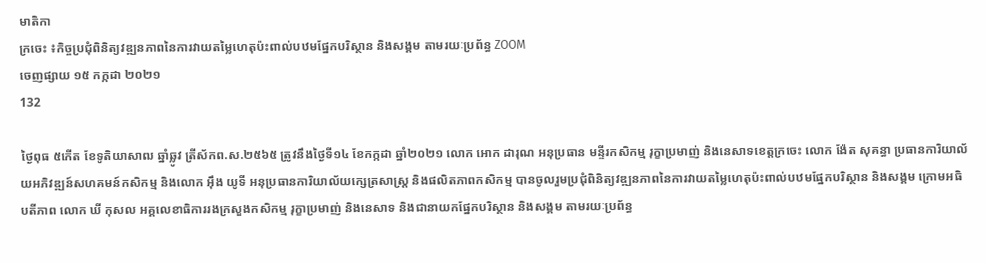មាតិកា
ក្រចេះ ៖កិច្ចប្រជុំពិនិត្យវឌ្ឍនភាពនៃការវាយតម្លៃហេតុប៉ះពាល់បឋមផ្នែកបរិស្ថាន និងសង្គម តាមរយៈប្រព័ន្ធ ZOOM
ចេញផ្សាយ ១៥ កក្កដា ២០២១
132

ថ្ងៃពុធ ៥កើត ខែទូតិយាសាឍ ឆ្នាំឆ្លូវ ត្រីស័កព.ស.២៥៦៥ ត្រូវនឹងថ្ងៃទី១៤ ខែកក្កដា ឆ្នាំ២០២១ លោក អោក ដារុណ អនុប្រធាន មន្ទីរកសិកម្ម រុក្ខាប្រមាញ់ និងនេសាទខេត្តក្រចេះ លោក ង៉ែត សុគន្ធា ប្រធានការិយាល័យអភិវឌ្ឍន៍សហគមន៍កសិកម្ម និងលោក អុឹង យូទី អនុប្រធានការិយាល័យក្សេត្រសាស្ត្រ និងផលិតភាពកសិកម្ម បានចូលរួមប្រជុំពិនិត្យវឌ្ឍនភាពនៃការវាយតម្លៃហេតុប៉ះពាល់បឋមផ្នែកបរិស្ថាន និងសង្គម ក្រោមអធិបតីភាព លោក ឃី កុសល អគ្គលេខាធិការរងក្រសួងកសិកម្ម រុក្ខាប្រមាញ់ និងនេសាទ និងជានាយកផ្នែកបរិស្ថាន និងសង្គម តាមរយៈប្រព័ន្ធ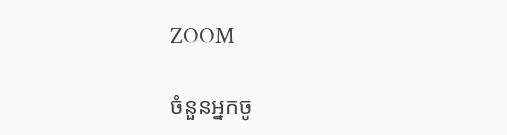ZOOM

ចំនួនអ្នកចូ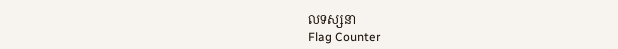លទស្សនា
Flag Counter